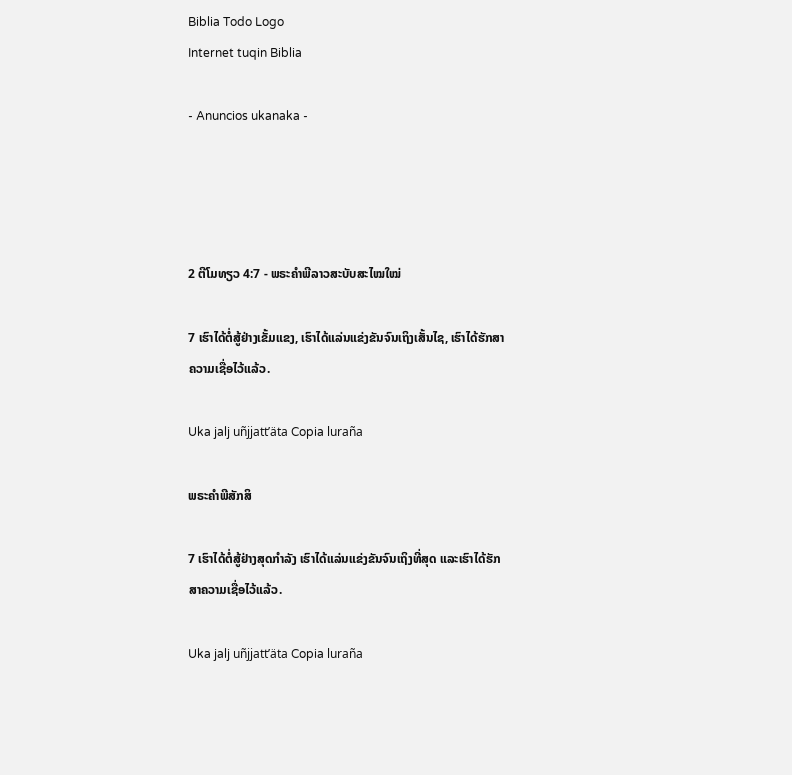Biblia Todo Logo
Internet tuqin Biblia

- Anuncios ukanaka -




2 ຕີໂມທຽວ 4:7 - ພຣະຄຳພີລາວສະບັບສະໄໝໃໝ່

7 ເຮົາໄດ້ຕໍ່ສູ້ຢ່າງເຂັ້ມແຂງ, ເຮົາໄດ້ແລ່ນແຂ່ງຂັນຈົນເຖິງເສັ້ນໄຊ, ເຮົາໄດ້ຮັກສາຄວາມເຊື່ອໄວ້ແລ້ວ.

Uka jalj uñjjattʼäta Copia luraña

ພຣະຄຳພີສັກສິ

7 ເຮົາໄດ້ຕໍ່ສູ້ຢ່າງສຸດກຳລັງ ເຮົາໄດ້ແລ່ນແຂ່ງຂັນຈົນເຖິງທີ່ສຸດ ແລະເຮົາໄດ້ຮັກສາຄວາມເຊື່ອໄວ້ແລ້ວ.

Uka jalj uñjjattʼäta Copia luraña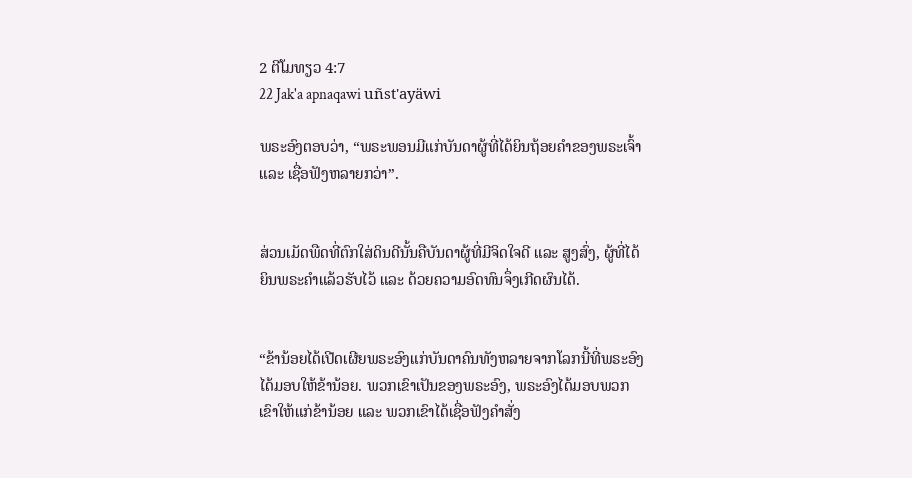2 ຕີໂມທຽວ 4:7
22 Jak'a apnaqawi uñst'ayäwi

ພຣະອົງຕອບວ່າ, “ພຣະພອນມີແກ່ບັນດາຜູ້ທີ່ໄດ້ຍິນຖ້ອຍຄຳຂອງພຣະເຈົ້າ ແລະ ເຊື່ອຟັງຫລາຍກວ່າ”.


ສ່ວນເມັດພືດທີ່ຕົກໃສ່ດິນດີນັ້ນຄືບັນດາຜູ້ທີ່ມີຈິດໃຈດີ ແລະ ສູງສົ່ງ, ຜູ້ທີ່ໄດ້ຍິນພຣະຄຳແລ້ວຮັບໄວ້ ແລະ ດ້ວຍຄວາມອົດທົນຈຶ່ງເກີດຜົນໄດ້.


“ຂ້ານ້ອຍໄດ້ເປີດເຜີຍພຣະອົງແກ່ບັນດາຄົນທັງຫລາຍຈາກໂລກນີ້ທີ່ພຣະອົງໄດ້ມອບໃຫ້ຂ້ານ້ອຍ. ພວກເຂົາເປັນຂອງພຣະອົງ, ພຣະອົງໄດ້ມອບພວກເຂົາໃຫ້ແກ່ຂ້ານ້ອຍ ແລະ ພວກເຂົາໄດ້ເຊື່ອຟັງຄຳສັ່ງ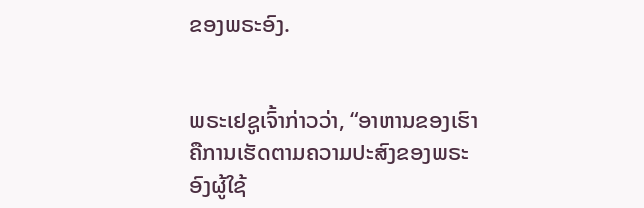ຂອງພຣະອົງ.


ພຣະເຢຊູເຈົ້າກ່າວວ່າ, “ອາຫານຂອງເຮົາຄືການເຮັດຕາມຄວາມປະສົງຂອງພຣະອົງຜູ້ໃຊ້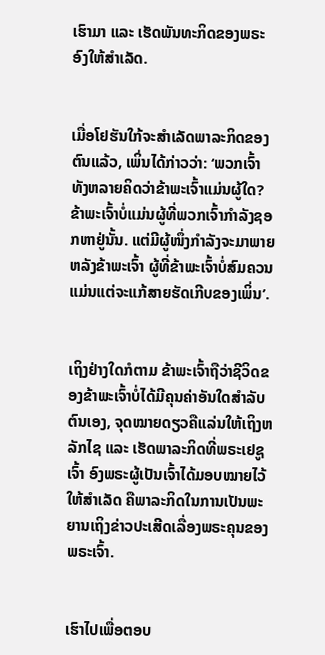ເຮົາມາ ແລະ ເຮັດພັນທະກິດຂອງພຣະອົງໃຫ້ສຳເລັດ.


ເມື່ອໂຢຮັນໃກ້ຈະສຳເລັດພາລະກິດຂອງຕົນແລ້ວ, ເພິ່ນໄດ້ກ່າວວ່າ: ‘ພວກເຈົ້າທັງຫລາຍຄິດວ່າຂ້າພະເຈົ້າແມ່ນຜູ້ໃດ? ຂ້າພະເຈົ້າບໍ່ແມ່ນຜູ້ທີ່ພວກເຈົ້າກຳລັງຊອກຫາຢູ່ນັ້ນ. ແຕ່ມີຜູ້ໜຶ່ງກຳລັງຈະມາພາຍຫລັງຂ້າພະເຈົ້າ ຜູ້ທີ່ຂ້າພະເຈົ້າບໍ່ສົມຄວນແມ່ນແຕ່ຈະແກ້ສາຍຮັດເກີບຂອງເພິ່ນ’.


ເຖິງຢ່າງໃດກໍຕາມ ຂ້າພະເຈົ້າຖືວ່າຊີວິດຂອງຂ້າພະເຈົ້າບໍ່ໄດ້ມີຄຸນຄ່າອັນໃດສຳລັບຕົນເອງ, ຈຸດໝາຍດຽວຄືແລ່ນໃຫ້ເຖິງຫລັກໄຊ ແລະ ເຮັດພາລະກິດທີ່ພຣະເຢຊູເຈົ້າ ອົງພຣະຜູ້ເປັນເຈົ້າໄດ້ມອບໝາຍໄວ້ໃຫ້ສຳເລັດ ຄືພາລະກິດໃນການເປັນພະຍານເຖິງຂ່າວປະເສີດເລື່ອງພຣະຄຸນຂອງພຣະເຈົ້າ.


ເຮົາໄປເພື່ອຕອບ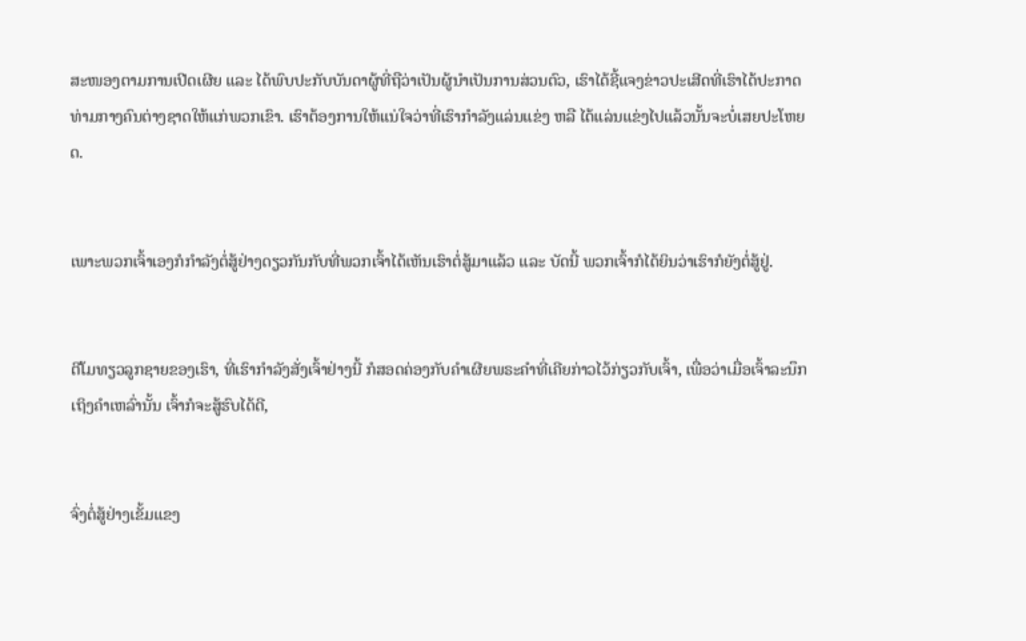ສະໜອງຕາມການເປີດເຜີຍ ແລະ ໄດ້ພົບປະກັບບັນດາຜູ້ທີ່ຖືວ່າເປັນຜູ້ນຳເປັນການສ່ວນຕົວ, ເຮົາໄດ້ຊີ້ແຈງຂ່າວປະເສີດທີ່ເຮົາໄດ້ປະກາດທ່າມກາງຄົນຕ່າງຊາດໃຫ້ແກ່ພວກເຂົາ. ເຮົາຕ້ອງການໃຫ້ແນ່ໃຈວ່າທີ່ເຮົາກຳລັງແລ່ນແຂ່ງ ຫລື ໄດ້ແລ່ນແຂ່ງໄປແລ້ວນັ້ນຈະບໍ່ເສຍປະໂຫຍດ.


ເພາະພວກເຈົ້າເອງກໍກຳລັງຕໍ່ສູ້ຢ່າງດຽວກັນກັບທີ່ພວກເຈົ້າໄດ້ເຫັນເຮົາຕໍ່ສູ້ມາແລ້ວ ແລະ ບັດນີ້ ພວກເຈົ້າກໍໄດ້ຍິນວ່າເຮົາກໍຍັງຕໍ່ສູ້ຢູ່.


ຕີໂມທຽວລູກຊາຍຂອງເຮົາ, ທີ່ເຮົາກຳລັງສັ່ງເຈົ້າຢ່າງນີ້ ກໍສອດຄ່ອງກັບຄຳເຜີຍພຣະຄຳທີ່ເຄີຍກ່າວໄວ້ກ່ຽວກັບເຈົ້າ, ເພື່ອວ່າເມື່ອເຈົ້າລະນຶກເຖິງຄຳເຫລົ່ານັ້ນ ເຈົ້າກໍຈະສູ້ຮົບໄດ້ດີ,


ຈົ່ງຕໍ່ສູ້ຢ່າງເຂັ້ມແຂງ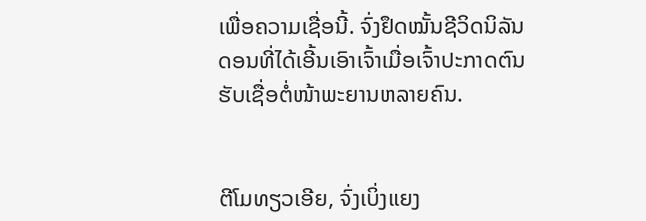ເພື່ອຄວາມເຊື່ອນີ້. ຈົ່ງຢຶດໝັ້ນຊີວິດນິລັນດອນທີ່ໄດ້ເອີ້ນເອົາເຈົ້າເມື່ອເຈົ້າປະກາດຕົນຮັບເຊື່ອຕໍ່ໜ້າພະຍານຫລາຍຄົນ.


ຕີໂມທຽວເອີຍ, ຈົ່ງເບິ່ງແຍງ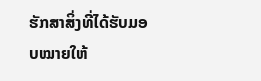ຮັກສາສິ່ງທີ່ໄດ້ຮັບມອບໝາຍໃຫ້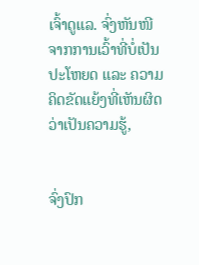ເຈົ້າດູແລ. ຈົ່ງຫັນໜີຈາກການເວົ້າທີ່ບໍ່ເປັນປະໂຫຍດ ແລະ ຄວາມຄິດຂັດແຍ້ງທີ່ເຫັນຜິດວ່າເປັນຄວາມຮູ້,


ຈົ່ງປົກ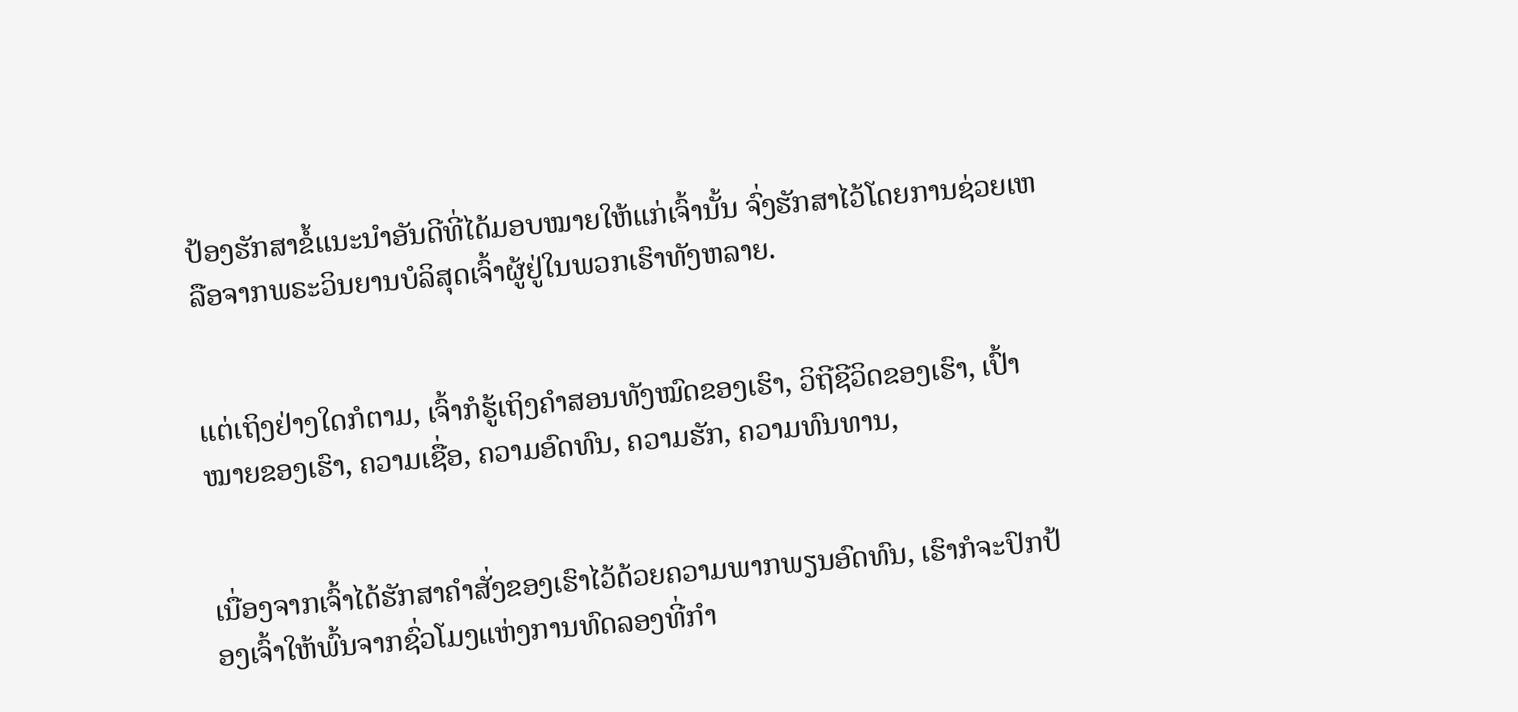ປ້ອງຮັກສາຂໍ້ແນະນຳອັນດີທີ່ໄດ້ມອບໝາຍໃຫ້ແກ່ເຈົ້ານັ້ນ ຈົ່ງຮັກສາໄວ້ໂດຍການຊ່ວຍເຫລືອຈາກພຣະວິນຍານບໍລິສຸດເຈົ້າຜູ້ຢູ່ໃນພວກເຮົາທັງຫລາຍ.


ແຕ່ເຖິງຢ່າງໃດກໍຕາມ, ເຈົ້າກໍຮູ້ເຖິງຄຳສອນທັງໝົດຂອງເຮົາ, ວິຖີຊີວິດຂອງເຮົາ, ເປົ້າໝາຍຂອງເຮົາ, ຄວາມເຊື່ອ, ຄວາມອົດທົນ, ຄວາມຮັກ, ຄວາມທົນທານ,


ເນື່ອງຈາກເຈົ້າໄດ້ຮັກສາຄຳສັ່ງຂອງເຮົາໄວ້ດ້ວຍຄວາມພາກພຽນອົດທົນ, ເຮົາກໍຈະປົກປ້ອງເຈົ້າໃຫ້ພົ້ນຈາກຊົ່ວໂມງແຫ່ງການທົດລອງທີ່ກຳ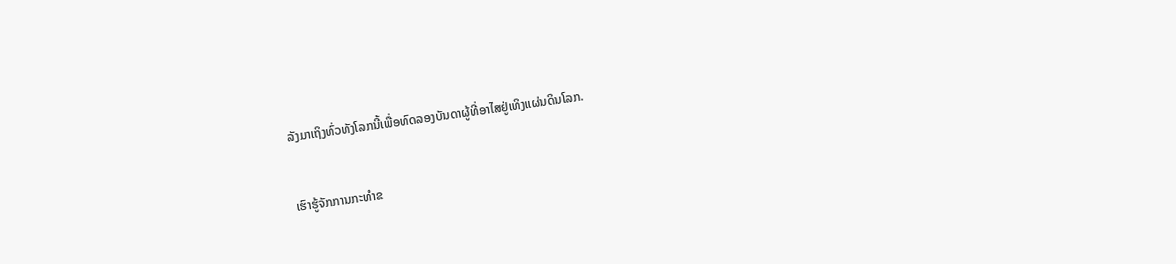ລັງມາເຖິງທົ່ວທັງໂລກນີ້ເພື່ອທົດລອງບັນດາຜູ້ທີ່ອາໄສຢູ່ເທິງແຜ່ນດິນໂລກ.


ເຮົາຮູ້ຈັກການກະທຳຂ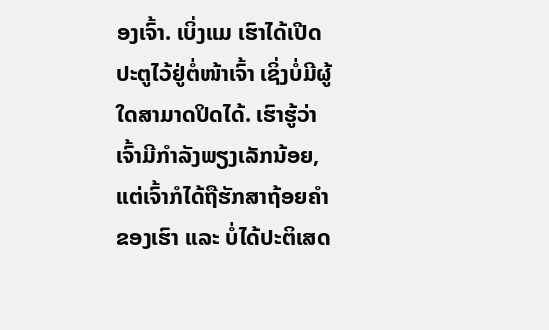ອງເຈົ້າ. ເບິ່ງແມ ເຮົາໄດ້ເປີດປະຕູໄວ້ຢູ່ຕໍ່ໜ້າເຈົ້າ ເຊິ່ງບໍ່ມີຜູ້ໃດສາມາດປິດໄດ້. ເຮົາຮູ້ວ່າເຈົ້າມີກຳລັງພຽງເລັກນ້ອຍ, ແຕ່ເຈົ້າກໍໄດ້ຖືຮັກສາຖ້ອຍຄຳຂອງເຮົາ ແລະ ບໍ່ໄດ້ປະຕິເສດ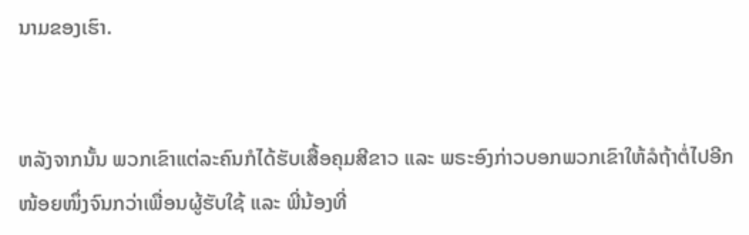ນາມຂອງເຮົາ.


ຫລັງຈາກນັ້ນ ພວກເຂົາແຕ່ລະຄົນກໍໄດ້ຮັບເສື້ອຄຸມສີຂາວ ແລະ ພຣະອົງກ່າວບອກພວກເຂົາໃຫ້ລໍຖ້າຕໍ່ໄປອີກໜ້ອຍໜຶ່ງຈົນກວ່າເພື່ອນຜູ້ຮັບໃຊ້ ແລະ ພີ່ນ້ອງທີ່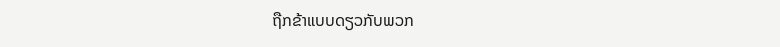ຖືກຂ້າແບບດຽວກັບພວກ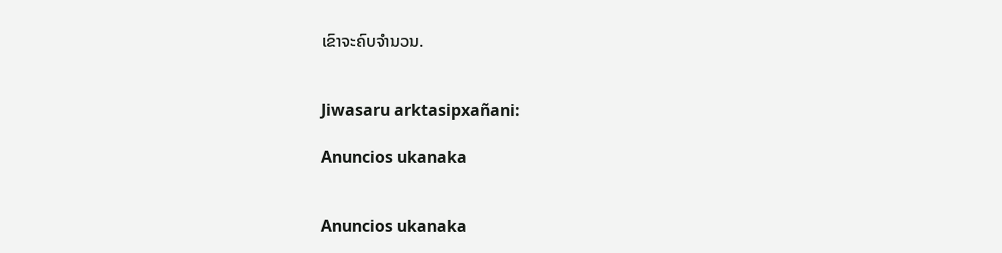ເຂົາຈະຄົບຈຳນວນ.


Jiwasaru arktasipxañani:

Anuncios ukanaka


Anuncios ukanaka